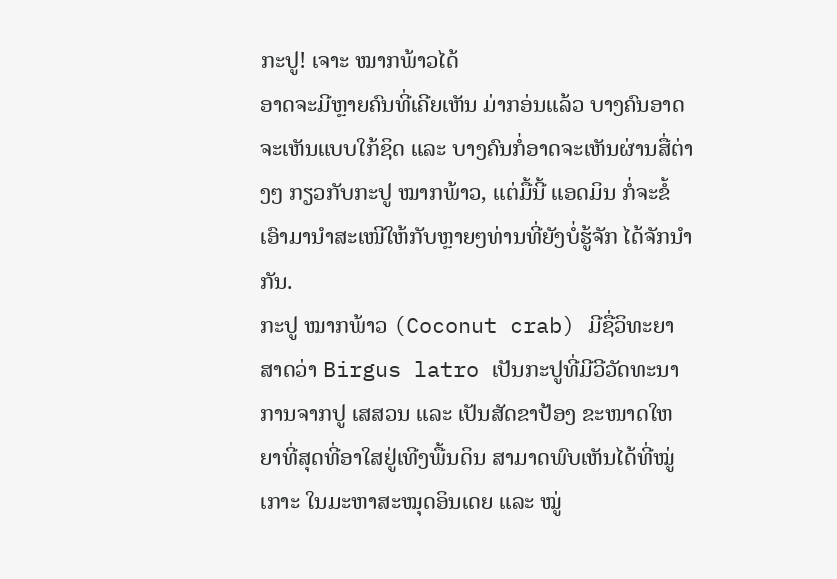ກະປູ! ເຈາະ ໝາກພ້າວໄດ້
ອາດຈະມີຫຼາຍຄົນທີ່ເຄີຍເຫັນ ມ່າກອ່ນແລ້ວ ບາງຄົນອາດຈະເຫັນແບບໃກ້ຊິດ ແລະ ບາງຄົນກໍ່ອາດຈະເຫັນຜ່ານສື່ຕ່າງໆ ກຽວກັບກະປູ ໝາກພ້າວ, ແຕ່ມື້ນີ້ ແອດມິນ ກໍ່ຈະຂໍ້ເອົາມານໍາສະເໜີໃຫ້ກັບຫຼາຍໆທ່ານທີ່ຍັງບໍ່ຮູ້ຈັກ ໄດ້ຈັກນໍາກັນ.
ກະປູ ໝາກພ້າວ (Coconut crab) ມີຊື່ວິທະຍາສາດວ່າ Birgus latro ເປັນກະປູທີ່ມີວີວັດທະນາການຈາກປູ ເສສວນ ແລະ ເປັນສັດຂາປ້ອງ ຂະໜາດໃຫຍາທີ່ສຸດທີ່ອາໃສຢູ່ເທີງພື້ນດິນ ສາມາດພົບເຫັນໄດ້ທີ່ໝູ່ເກາະ ໃນມະຫາສະໝຸດອິນເດຍ ແລະ ໝູ່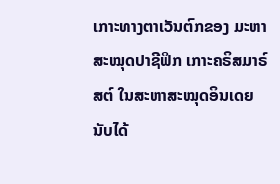ເກາະທາງຕາເວັນຕົກຂອງ ມະຫາສະໝຸດປາຊີຟິກ ເກາະຄຣິສມາຣ໌ສຕ໌ ໃນສະຫາສະໝຸດອິນເດຍ ນັບໄດ້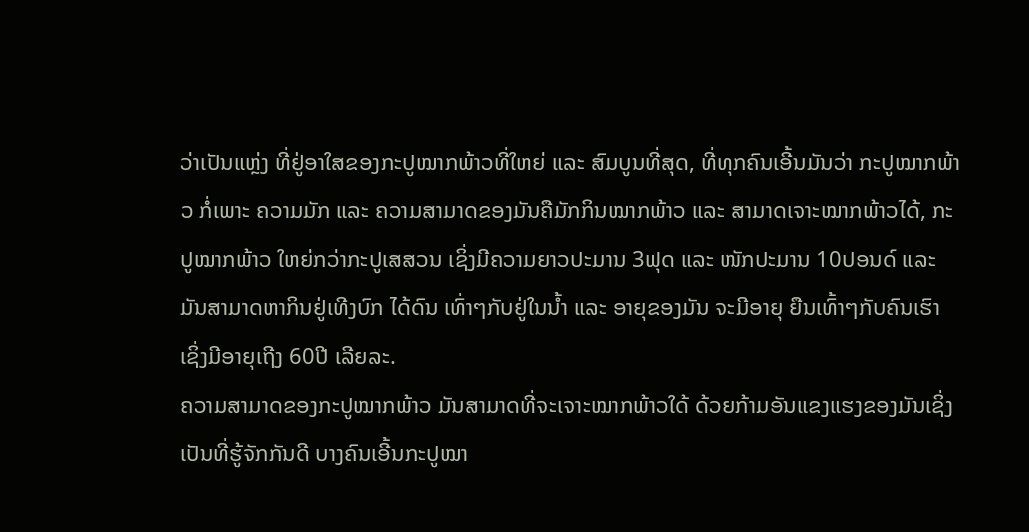ວ່າເປັນແຫຼ່ງ ທີ່ຢູ່ອາໃສຂອງກະປູໝາກພ້າວທີ່ໃຫຍ່ ແລະ ສົມບູນທີ່ສຸດ, ທີ່ທຸກຄົນເອີ້ນມັນວ່າ ກະປູໝາກພ້າວ ກໍ່ເພາະ ຄວາມມັກ ແລະ ຄວາມສາມາດຂອງມັນຄືມັກກິນໝາກພ້າວ ແລະ ສາມາດເຈາະໝາກພ້າວໄດ້, ກະປູໝາກພ້າວ ໃຫຍ່ກວ່າກະປູເສສວນ ເຊິ່ງມີຄວາມຍາວປະມານ 3ຟຸດ ແລະ ໜັກປະມານ 10ປອນດ໌ ແລະ ມັນສາມາດຫາກິນຢູ່ເທີງບົກ ໄດ້ດົນ ເທົ່າໆກັບຢູ່ໃນນໍ້າ ແລະ ອາຍຸຂອງມັນ ຈະມີອາຍຸ ຍືນເທົ້າໆກັບຄົນເຮົາ ເຊິ່ງມີອາຍຸເຖີງ 60ປີ ເລີຍລະ.
ຄວາມສາມາດຂອງກະປູໝາກພ້າວ ມັນສາມາດທີ່ຈະເຈາະໝາກພ້າວໃດ້ ດ້ວຍກ້າມອັນແຂງແຮງຂອງມັນເຊິ່ງເປັນທີ່ຮູ້ຈັກກັນດີ ບາງຄົນເອີ້ນກະປູໝາ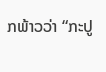ກພ້າວວ່າ “ກະປູ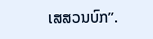ເສສວນບົກ”.